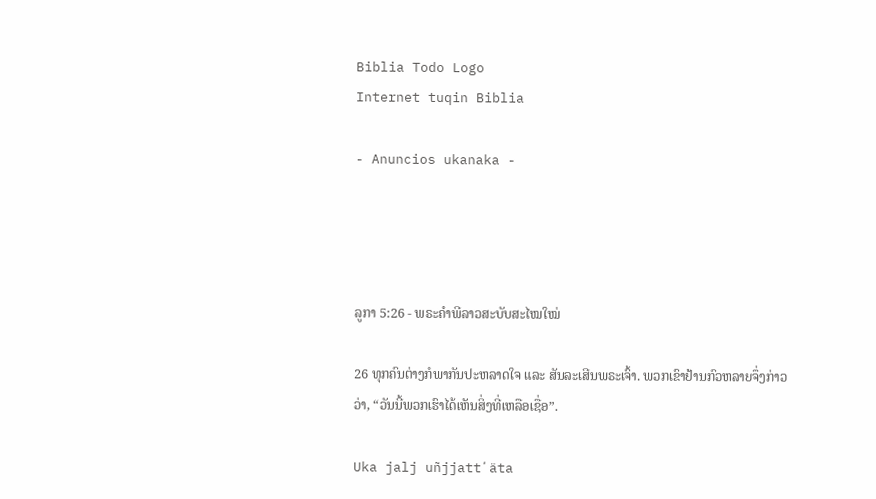Biblia Todo Logo
Internet tuqin Biblia

- Anuncios ukanaka -




ລູກາ 5:26 - ພຣະຄຳພີລາວສະບັບສະໄໝໃໝ່

26 ທຸກຄົນຕ່າງກໍພາກັນປະຫລາດໃຈ ແລະ ສັນລະເສີນພຣະເຈົ້າ. ພວກເຂົາຢ້ານກົວຫລາຍຈຶ່ງກ່າວວ່າ, “ວັນນີ້ພວກເຮົາໄດ້ເຫັນສິ່ງທີ່ເຫລືອເຊື່ອ”.

Uka jalj uñjjattʼäta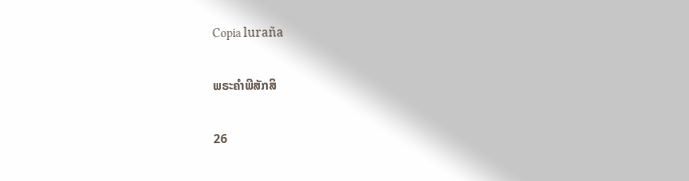Copia luraña

ພຣະຄຳພີສັກສິ

26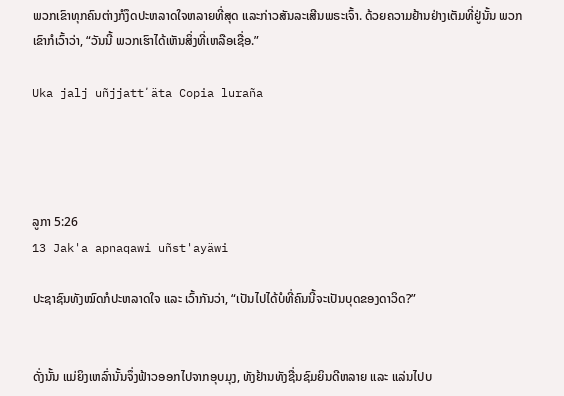ພວກເຂົາທຸກຄົນຕ່າງກໍງຶດປະຫລາດໃຈຫລາຍທີ່ສຸດ ແລະກ່າວສັນລະເສີນພຣະເຈົ້າ. ດ້ວຍຄວາມຢ້ານຢ່າງເຕັມທີ່ຢູ່ນັ້ນ ພວກເຂົາກໍເວົ້າວ່າ, “ວັນນີ້ ພວກເຮົາໄດ້ເຫັນສິ່ງທີ່ເຫລືອເຊື່ອ.”

Uka jalj uñjjattʼäta Copia luraña




ລູກາ 5:26
13 Jak'a apnaqawi uñst'ayäwi

ປະຊາຊົນທັງໝົດກໍປະຫລາດໃຈ ແລະ ເວົ້າກັນວ່າ, “ເປັນໄປໄດ້ບໍທີ່ຄົນນີ້ຈະເປັນບຸດຂອງດາວິດ?”


ດັ່ງນັ້ນ ແມ່ຍິງເຫລົ່ານັ້ນຈຶ່ງຟ້າວອອກໄປຈາກອຸບມຸງ, ທັງຢ້ານທັງຊື່ນຊົມຍິນດີຫລາຍ ແລະ ແລ່ນໄປບ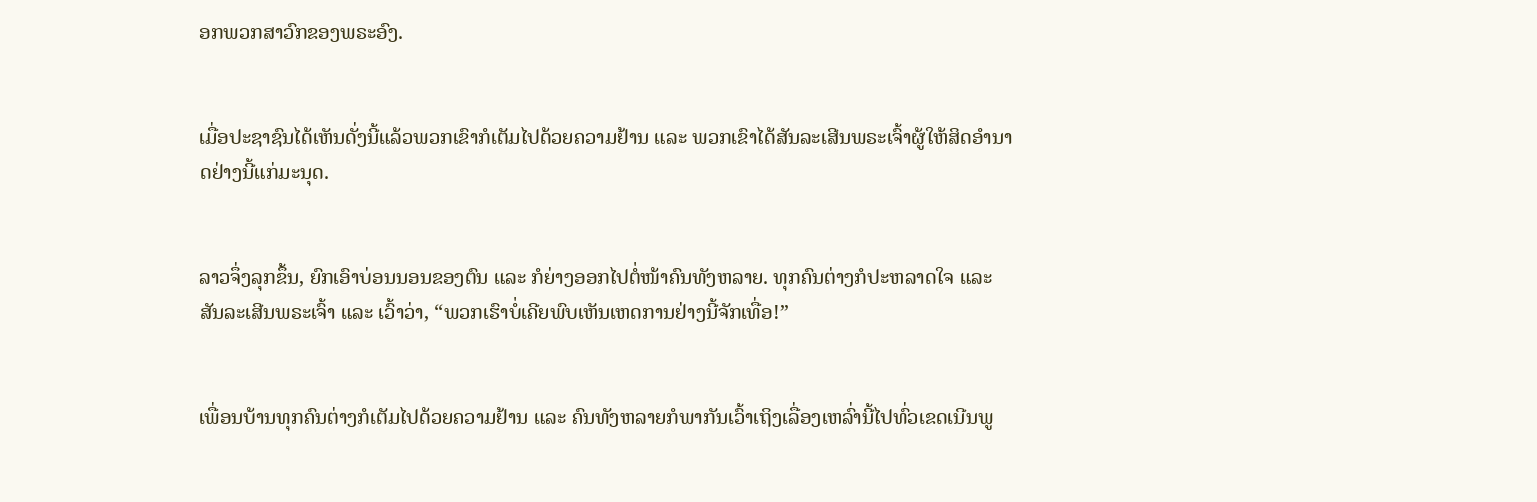ອກພວກສາວົກຂອງພຣະອົງ.


ເມື່ອປະຊາຊົນໄດ້ເຫັນດັ່ງນີ້ແລ້ວພວກເຂົາກໍເຕັມໄປດ້ວຍຄວາມຢ້ານ ແລະ ພວກເຂົາໄດ້ສັນລະເສີນພຣະເຈົ້າຜູ້ໃຫ້ສິດອຳນາດຢ່າງນີ້ແກ່ມະນຸດ.


ລາວຈຶ່ງລຸກຂຶ້ນ, ຍົກເອົາບ່ອນນອນຂອງຕົນ ແລະ ກໍຍ່າງອອກໄປຕໍ່ໜ້າຄົນທັງຫລາຍ. ທຸກຄົນຕ່າງກໍປະຫລາດໃຈ ແລະ ສັນລະເສີນພຣະເຈົ້າ ແລະ ເວົ້າວ່າ, “ພວກເຮົາບໍ່ເຄີຍພົບເຫັນເຫດການຢ່າງນີ້ຈັກເທື່ອ!”


ເພື່ອນບ້ານທຸກຄົນຕ່າງກໍເຕັມໄປດ້ວຍຄວາມຢ້ານ ແລະ ຄົນທັງຫລາຍກໍພາກັນເວົ້າເຖິງເລື່ອງເຫລົ່ານີ້ໄປທົ່ວເຂດເນີນພູ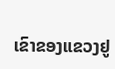ເຂົາຂອງແຂວງຢູ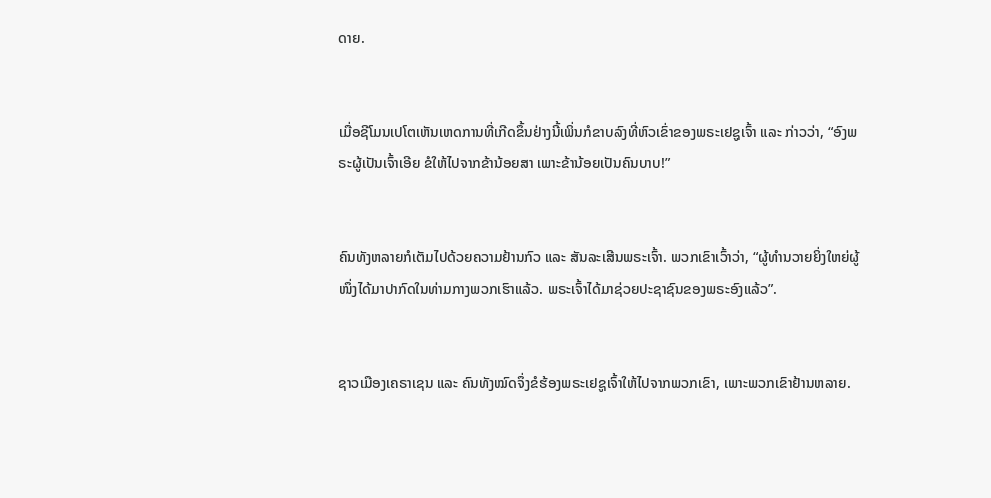ດາຍ.


ເມື່ອຊີໂມນເປໂຕເຫັນເຫດການທີ່ເກີດຂຶ້ນຢ່າງນີ້ເພິ່ນກໍຂາບລົງທີ່ຫົວເຂົ່າຂອງພຣະເຢຊູເຈົ້າ ແລະ ກ່າວວ່າ, “ອົງພຣະຜູ້ເປັນເຈົ້າເອີຍ ຂໍໃຫ້ໄປຈາກຂ້ານ້ອຍສາ ເພາະຂ້ານ້ອຍເປັນຄົນບາບ!”


ຄົນທັງຫລາຍກໍເຕັມໄປດ້ວຍຄວາມຢ້ານກົວ ແລະ ສັນລະເສີນພຣະເຈົ້າ. ພວກເຂົາເວົ້າວ່າ, “ຜູ້ທຳນວາຍຍິ່ງໃຫຍ່ຜູ້ໜຶ່ງໄດ້ມາປາກົດໃນທ່າມກາງພວກເຮົາແລ້ວ. ພຣະເຈົ້າໄດ້ມາຊ່ວຍປະຊາຊົນຂອງພຣະອົງແລ້ວ”.


ຊາວເມືອງເຄຣາເຊນ ແລະ ຄົນທັງໝົດຈຶ່ງຂໍຮ້ອງພຣະເຢຊູເຈົ້າໃຫ້ໄປຈາກພວກເຂົາ, ເພາະພວກເຂົາຢ້ານຫລາຍ.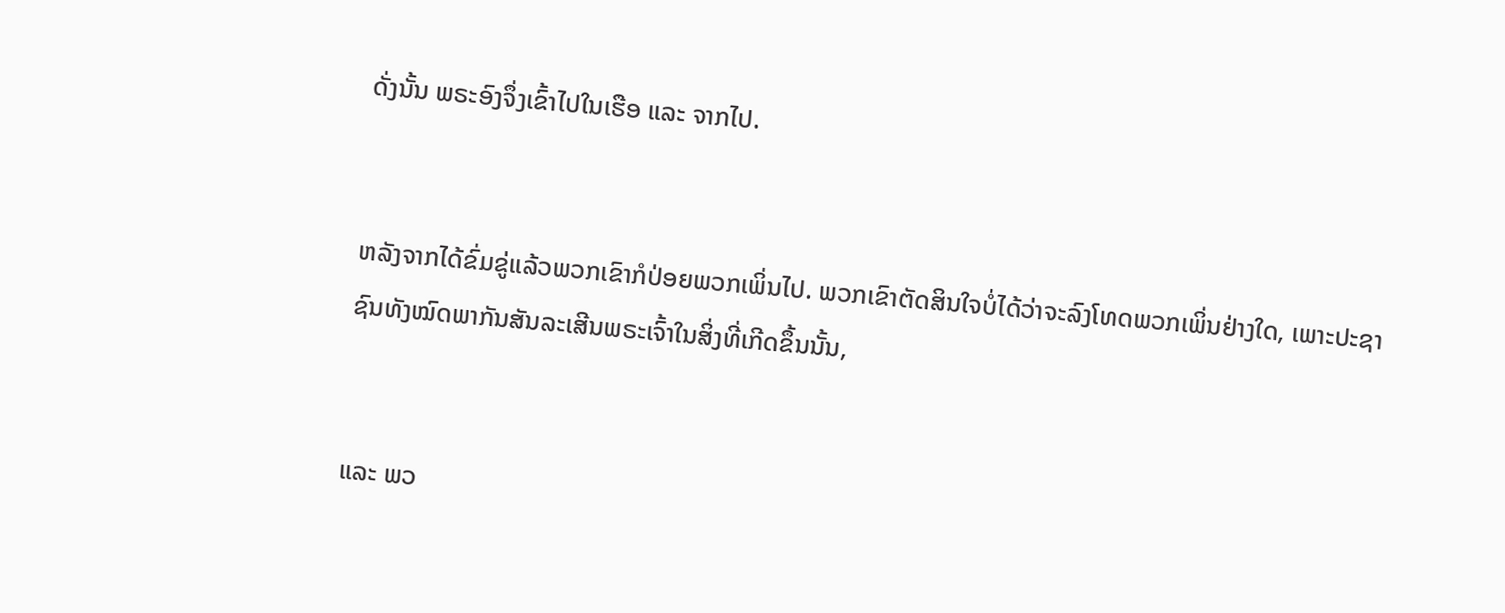ດັ່ງນັ້ນ ພຣະອົງຈຶ່ງເຂົ້າໄປໃນເຮືອ ແລະ ຈາກໄປ.


ຫລັງຈາກໄດ້ຂົ່ມຂູ່ແລ້ວພວກເຂົາກໍປ່ອຍພວກເພິ່ນໄປ. ພວກເຂົາຕັດສິນໃຈບໍ່ໄດ້ວ່າຈະລົງໂທດພວກເພິ່ນຢ່າງໃດ, ເພາະປະຊາຊົນທັງໝົດພາກັນສັນລະເສີນພຣະເຈົ້າໃນສິ່ງທີ່ເກີດຂຶ້ນນັ້ນ,


ແລະ ພວ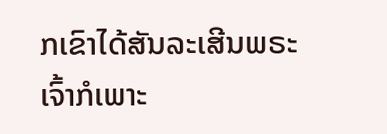ກເຂົາໄດ້ສັນລະເສີນພຣະເຈົ້າກໍເພາະ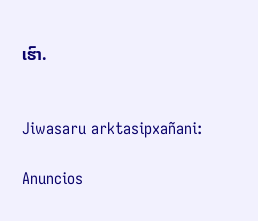ເຮົາ.


Jiwasaru arktasipxañani:

Anuncios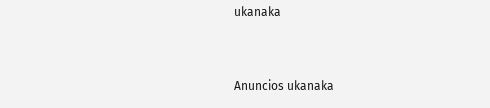ukanaka


Anuncios ukanaka